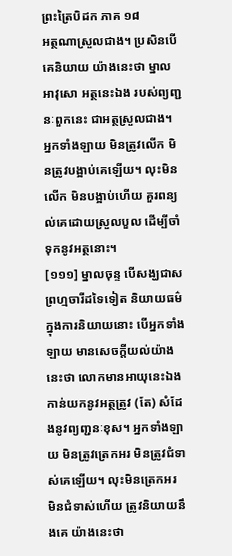ព្រះត្រៃបិដក ភាគ ១៨
អត្ថណាស្រួលជាង។ ប្រសិនបើគេនិយាយ យ៉ាងនេះថា ម្នាលអាវុសោ អត្ថនេះឯង របស់ព្យញ្ជនៈពួកនេះ ជាអត្ថស្រួលជាង។ អ្នកទាំងឡាយ មិនត្រូវលើក មិនត្រូវបង្អាប់គេឡើយ។ លុះមិនលើក មិនបង្អាប់ហើយ គួរពន្យល់គេដោយស្រួលបួល ដើម្បីចាំទុកនូវអត្ថនោះ។
[១១១] ម្នាលចុន្ទ បើសង្ឃជាសព្រហ្មចារីដទៃទៀត និយាយធម៌ ក្នុងការនិយាយនោះ បើអ្នកទាំងឡាយ មានសេចក្តីយល់យ៉ាងនេះថា លោកមានអាយុនេះឯង កាន់យកនូវអត្ថត្រូវ (តែ) សំដែងនូវព្យញ្ជនៈខុស។ អ្នកទាំងឡាយ មិនត្រូវត្រេកអរ មិនត្រូវជំទាស់គេឡើយ។ លុះមិនត្រេកអរ មិនជំទាស់ហើយ ត្រូវនិយាយនឹងគេ យ៉ាងនេះថា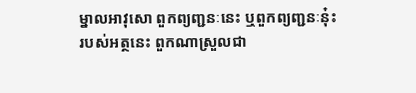ម្នាលអាវុសោ ពួកព្យញ្ជនៈនេះ ឬពួកព្យញ្ជនៈនុ៎ះ របស់អត្ថនេះ ពួកណាស្រួលជា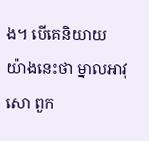ង។ បើគេនិយាយ យ៉ាងនេះថា ម្នាលអាវុសោ ពួក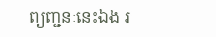ព្យញ្ជនៈនេះឯង រ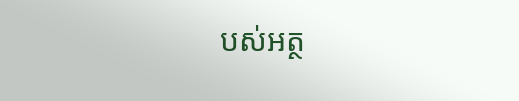បស់អត្ថ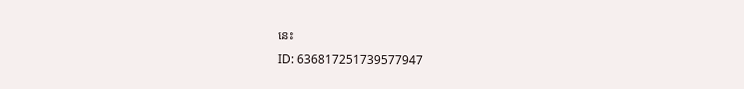នេះ
ID: 636817251739577947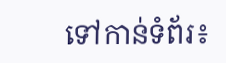ទៅកាន់ទំព័រ៖